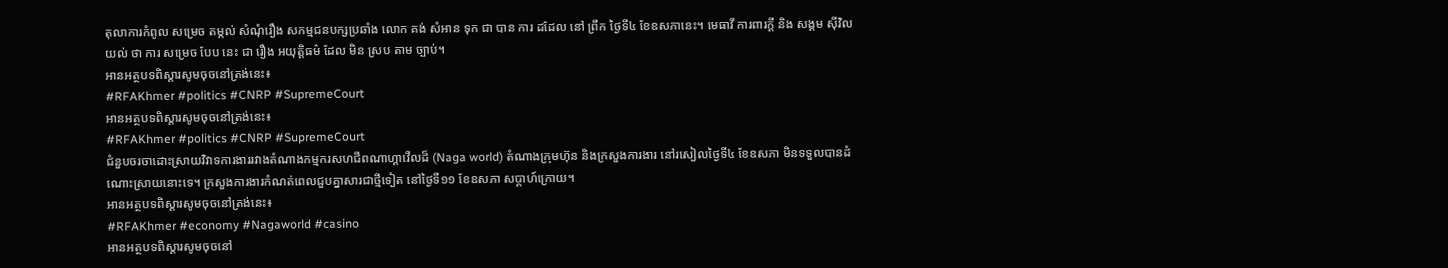តុលាការកំពូល សម្រេច តម្កល់ សំណុំរឿង សកម្មជនបក្សប្រឆាំង លោក គង់ សំអាន ទុក ជា បាន ការ ដដែល នៅ ព្រឹក ថ្ងៃទី៤ ខែឧសភានេះ។ មេធាវី ការពារក្ដី និង សង្គម ស៊ីវិល យល់ ថា ការ សម្រេច បែប នេះ ជា រឿង អយុត្តិធម៌ ដែល មិន ស្រប តាម ច្បាប់។
អានអត្ថបទពិស្តារសូមចុចនៅត្រង់នេះ៖
#RFAKhmer #politics #CNRP #SupremeCourt
អានអត្ថបទពិស្តារសូមចុចនៅត្រង់នេះ៖
#RFAKhmer #politics #CNRP #SupremeCourt
ជំនួបចរចាដោះស្រាយវិវាទការងាររវាងតំណាងកម្មករសហជីពណាហ្គាវើលដ៏ (Naga world) តំណាងក្រុមហ៊ុន និងក្រសួងការងារ នៅរសៀលថ្ងៃទី៤ ខែឧសភា មិនទទួលបានដំណោះស្រាយនោះទេ។ ក្រសួងការងារកំណត់ពេលជួបគ្នាសារជាថ្មីទៀត នៅថ្ងៃទី១១ ខែឧសភា សប្ដាហ៍ក្រោយ។
អានអត្ថបទពិស្តារសូមចុចនៅត្រង់នេះ៖
#RFAKhmer #economy #Nagaworld #casino
អានអត្ថបទពិស្តារសូមចុចនៅ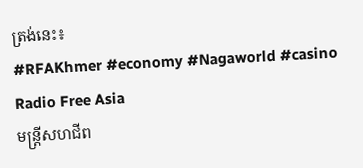ត្រង់នេះ៖
#RFAKhmer #economy #Nagaworld #casino
Radio Free Asia
មន្ត្រីសហជីព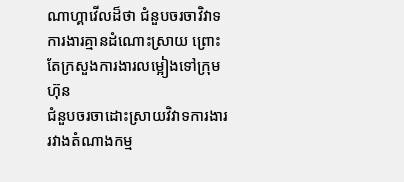ណាហ្គាវើលដ៏ថា ជំនួបចរចាវិវាទការងារគ្មានដំណោះស្រាយ ព្រោះតែក្រសួងការងារលម្អៀងទៅក្រុមហ៊ុន
ជំនួបចរចាដោះស្រាយវិវាទការងាររវាងតំណាងកម្ម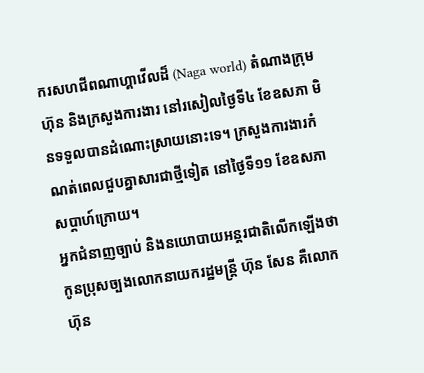ករសហជីពណាហ្គាវើលដ៏ (Naga world) តំណាងក្រុមហ៊ុន និងក្រសួងការងារ នៅរសៀលថ្ងៃទី៤ ខែឧសភា មិនទទួលបានដំណោះស្រាយនោះទេ។ ក្រសួងការងារកំណត់ពេលជួបគ្នាសារជាថ្មីទៀត នៅថ្ងៃទី១១ ខែឧសភា សប្ដាហ៍ក្រោយ។
អ្នកជំនាញច្បាប់ និងនយោបាយអន្តរជាតិលើកឡើងថា កូនប្រុសច្បងលោកនាយករដ្ឋមន្រ្តី ហ៊ុន សែន គឺលោក ហ៊ុន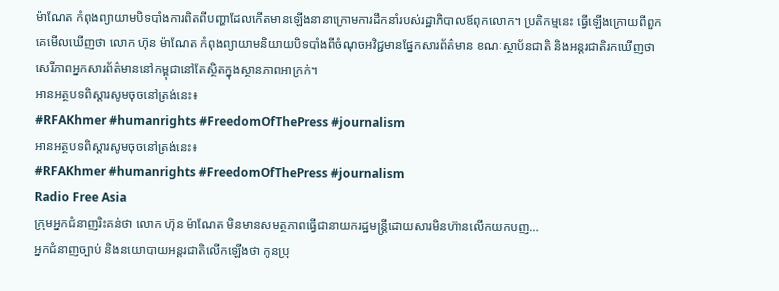ម៉ាណែត កំពុងព្យាយាមបិទបាំងការពិតពីបញ្ហាដែលកើតមានឡើងនានាក្រោមការដឹកនាំរបស់រដ្ឋាភិបាលឪពុកលោក។ ប្រតិកម្មនេះ ធ្វើឡើងក្រោយពីពួកគេមើលឃើញថា លោក ហ៊ុន ម៉ាណែត កំពុងព្យាយាមនិយាយបិទបាំងពីចំណុចអវិជ្ជមានផ្នែកសារព័ត៌មាន ខណៈស្ថាប័នជាតិ និងអន្តរជាតិរកឃើញថា សេរីភាពអ្នកសារព័ត៌មាននៅកម្ពុជានៅតែស្ថិតក្នុងស្ថានភាពអាក្រក់។
អានអត្ថបទពិស្តារសូមចុចនៅត្រង់នេះ៖
#RFAKhmer #humanrights #FreedomOfThePress #journalism
អានអត្ថបទពិស្តារសូមចុចនៅត្រង់នេះ៖
#RFAKhmer #humanrights #FreedomOfThePress #journalism
Radio Free Asia
ក្រុមអ្នកជំនាញរិះគន់ថា លោក ហ៊ុន ម៉ាណែត មិនមានសមត្ថភាពធ្វើជានាយករដ្ឋមន្ត្រីដោយសារមិនហ៊ានលើកយកបញ…
អ្នកជំនាញច្បាប់ និងនយោបាយអន្តរជាតិលើកឡើងថា កូនប្រុ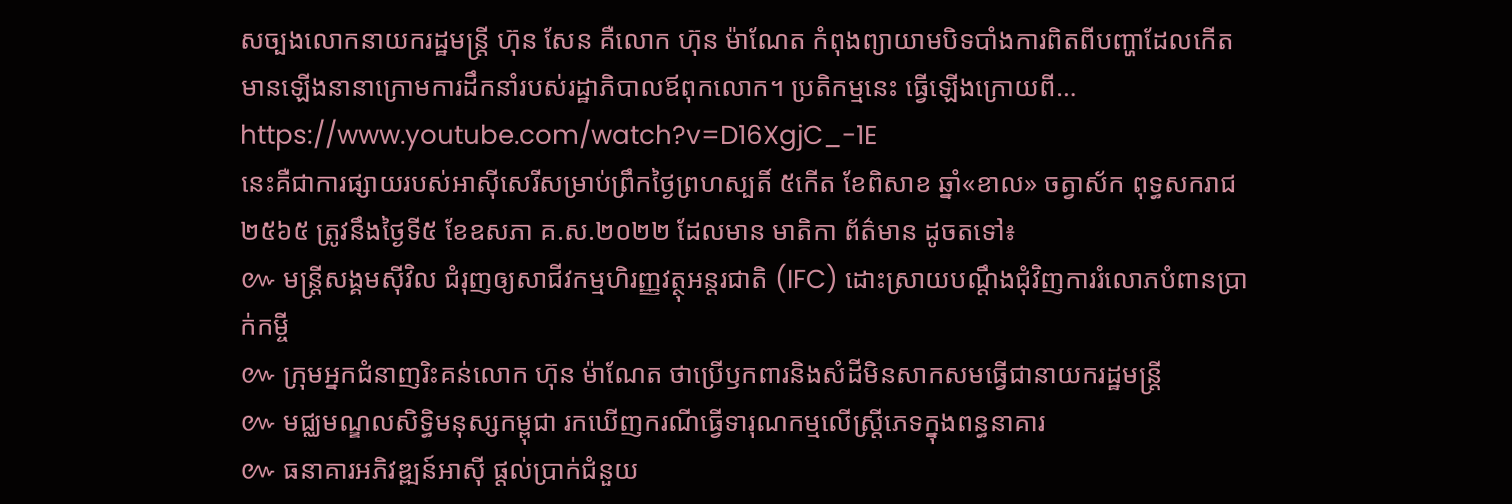សច្បងលោកនាយករដ្ឋមន្រ្តី ហ៊ុន សែន គឺលោក ហ៊ុន ម៉ាណែត កំពុងព្យាយាមបិទបាំងការពិតពីបញ្ហាដែលកើតមានឡើងនានាក្រោមការដឹកនាំរបស់រដ្ឋាភិបាលឪពុកលោក។ ប្រតិកម្មនេះ ធ្វើឡើងក្រោយពី…
https://www.youtube.com/watch?v=D16XgjC_-1E
នេះគឺជាការផ្សាយរបស់អាស៊ីសេរីសម្រាប់ព្រឹកថ្ងៃព្រហស្បតិ៍ ៥កើត ខែពិសាខ ឆ្នាំ«ខាល» ចត្វាស័ក ពុទ្ធសករាជ ២៥៦៥ ត្រូវនឹងថ្ងៃទី៥ ខែឧសភា គ.ស.២០២២ ដែលមាន មាតិកា ព័ត៌មាន ដូចតទៅ៖
៚ មន្ត្រីសង្គមស៊ីវិល ជំរុញឲ្យសាជីវកម្មហិរញ្ញវត្ថុអន្តរជាតិ (IFC) ដោះស្រាយបណ្តឹងជុំវិញការរំលោភបំពានប្រាក់កម្ចី
៚ ក្រុមអ្នកជំនាញរិះគន់លោក ហ៊ុន ម៉ាណែត ថាប្រើឫកពារនិងសំដីមិនសាកសមធ្វើជានាយករដ្ឋមន្ត្រី
៚ មជ្ឈមណ្ឌលសិទ្ធិមនុស្សកម្ពុជា រកឃើញករណីធ្វើទារុណកម្មលើស្រ្តីភេទក្នុងពន្ធនាគារ
៚ ធនាគារអភិវឌ្ឍន៍អាស៊ី ផ្ដល់ប្រាក់ជំនួយ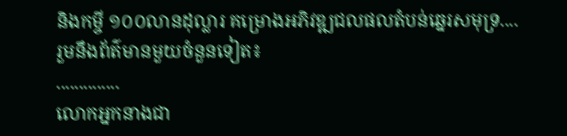និងកម្ចី ១០០លានដុល្លារ គម្រោងអភិវឌ្ឍជលផលតំបន់ឆ្នេរសមុទ្រ....
រួមនឹងព័ត៌មានមួយចំនួនទៀត៖
..............
លោកអ្នកនាងជា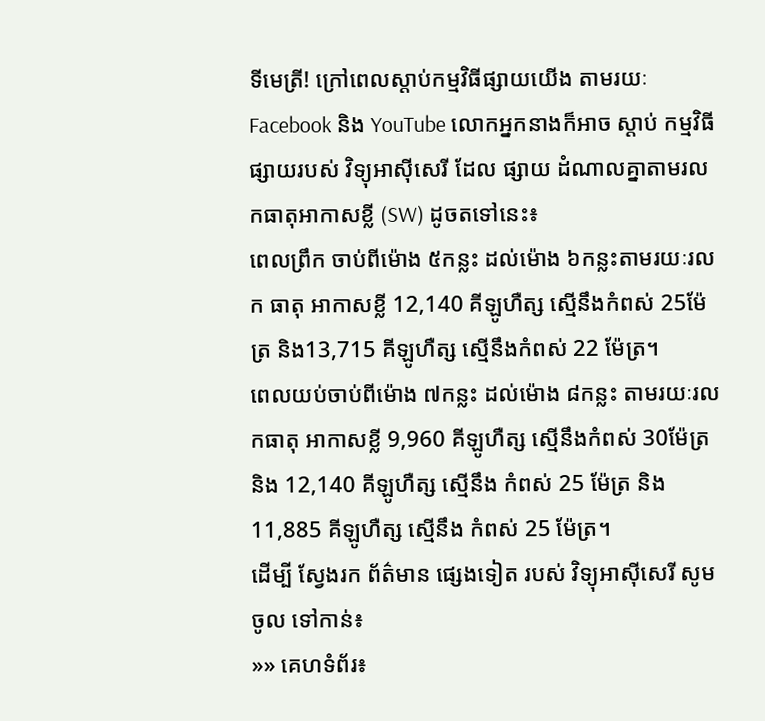ទីមេត្រី! ក្រៅពេលស្តាប់កម្មវិធីផ្សាយយើង តាមរយៈ Facebook និង YouTube លោកអ្នកនាងក៏អាច ស្តាប់ កម្មវិធី ផ្សាយរបស់ វិទ្យុអាស៊ីសេរី ដែល ផ្សាយ ដំណាលគ្នាតាមរលកធាតុអាកាសខ្លី (SW) ដូចតទៅនេះ៖
ពេលព្រឹក ចាប់ពីម៉ោង ៥កន្លះ ដល់ម៉ោង ៦កន្លះតាមរយៈរលក ធាតុ អាកាសខ្លី 12,140 គីឡូហឺត្ស ស្មើនឹងកំពស់ 25ម៉ែត្រ និង13,715 គីឡូហឺត្ស ស្មើនឹងកំពស់ 22 ម៉ែត្រ។
ពេលយប់ចាប់ពីម៉ោង ៧កន្លះ ដល់ម៉ោង ៨កន្លះ តាមរយៈរលកធាតុ អាកាសខ្លី 9,960 គីឡូហឺត្ស ស្មើនឹងកំពស់ 30ម៉ែត្រ និង 12,140 គីឡូហឺត្ស ស្មើនឹង កំពស់ 25 ម៉ែត្រ និង11,885 គីឡូហឺត្ស ស្មើនឹង កំពស់ 25 ម៉ែត្រ។
ដើម្បី ស្វែងរក ព័ត៌មាន ផ្សេងទៀត របស់ វិទ្យុអាស៊ីសេរី សូម ចូល ទៅកាន់៖
»» គេហទំព័រ៖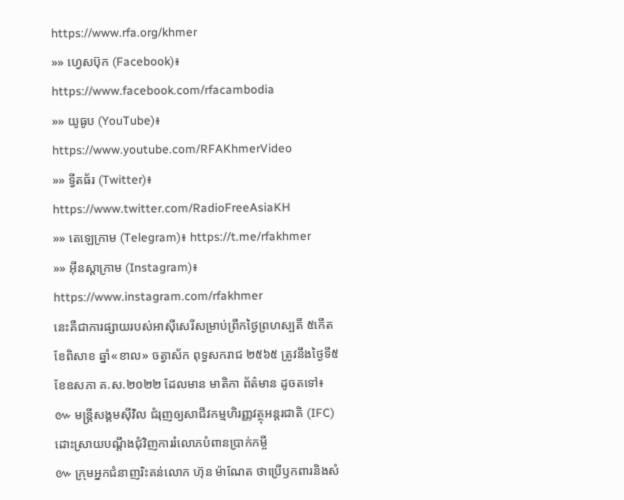https://www.rfa.org/khmer
»» ហ្វេសប៊ុក (Facebook)៖ https://www.facebook.com/rfacambodia
»» យូធូប (YouTube)៖ https://www.youtube.com/RFAKhmerVideo
»» ទ្វីតធ័រ (Twitter)៖ https://www.twitter.com/RadioFreeAsiaKH
»» តេឡេក្រាម (Telegram)៖ https://t.me/rfakhmer
»» អ៊ីនស្តាក្រាម (Instagram)៖ https://www.instagram.com/rfakhmer
នេះគឺជាការផ្សាយរបស់អាស៊ីសេរីសម្រាប់ព្រឹកថ្ងៃព្រហស្បតិ៍ ៥កើត ខែពិសាខ ឆ្នាំ«ខាល» ចត្វាស័ក ពុទ្ធសករាជ ២៥៦៥ ត្រូវនឹងថ្ងៃទី៥ ខែឧសភា គ.ស.២០២២ ដែលមាន មាតិកា ព័ត៌មាន ដូចតទៅ៖
៚ មន្ត្រីសង្គមស៊ីវិល ជំរុញឲ្យសាជីវកម្មហិរញ្ញវត្ថុអន្តរជាតិ (IFC) ដោះស្រាយបណ្តឹងជុំវិញការរំលោភបំពានប្រាក់កម្ចី
៚ ក្រុមអ្នកជំនាញរិះគន់លោក ហ៊ុន ម៉ាណែត ថាប្រើឫកពារនិងសំ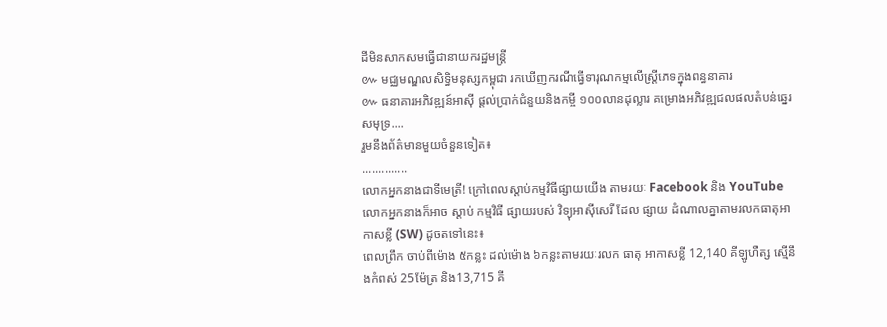ដីមិនសាកសមធ្វើជានាយករដ្ឋមន្ត្រី
៚ មជ្ឈមណ្ឌលសិទ្ធិមនុស្សកម្ពុជា រកឃើញករណីធ្វើទារុណកម្មលើស្រ្តីភេទក្នុងពន្ធនាគារ
៚ ធនាគារអភិវឌ្ឍន៍អាស៊ី ផ្ដល់ប្រាក់ជំនួយនិងកម្ចី ១០០លានដុល្លារ គម្រោងអភិវឌ្ឍជលផលតំបន់ឆ្នេរសមុទ្រ....
រួមនឹងព័ត៌មានមួយចំនួនទៀត៖
..............
លោកអ្នកនាងជាទីមេត្រី! ក្រៅពេលស្តាប់កម្មវិធីផ្សាយយើង តាមរយៈ Facebook និង YouTube លោកអ្នកនាងក៏អាច ស្តាប់ កម្មវិធី ផ្សាយរបស់ វិទ្យុអាស៊ីសេរី ដែល ផ្សាយ ដំណាលគ្នាតាមរលកធាតុអាកាសខ្លី (SW) ដូចតទៅនេះ៖
ពេលព្រឹក ចាប់ពីម៉ោង ៥កន្លះ ដល់ម៉ោង ៦កន្លះតាមរយៈរលក ធាតុ អាកាសខ្លី 12,140 គីឡូហឺត្ស ស្មើនឹងកំពស់ 25ម៉ែត្រ និង13,715 គី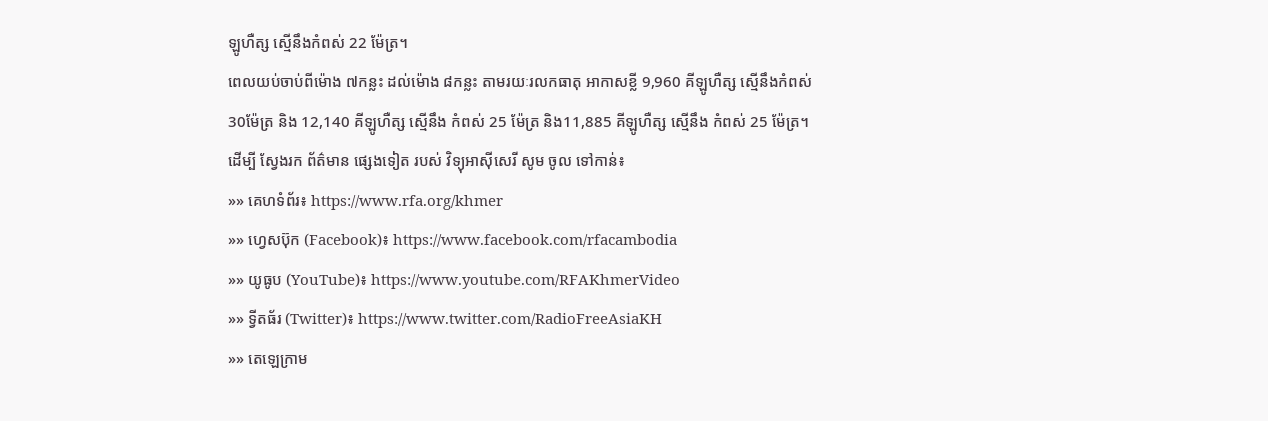ឡូហឺត្ស ស្មើនឹងកំពស់ 22 ម៉ែត្រ។
ពេលយប់ចាប់ពីម៉ោង ៧កន្លះ ដល់ម៉ោង ៨កន្លះ តាមរយៈរលកធាតុ អាកាសខ្លី 9,960 គីឡូហឺត្ស ស្មើនឹងកំពស់ 30ម៉ែត្រ និង 12,140 គីឡូហឺត្ស ស្មើនឹង កំពស់ 25 ម៉ែត្រ និង11,885 គីឡូហឺត្ស ស្មើនឹង កំពស់ 25 ម៉ែត្រ។
ដើម្បី ស្វែងរក ព័ត៌មាន ផ្សេងទៀត របស់ វិទ្យុអាស៊ីសេរី សូម ចូល ទៅកាន់៖
»» គេហទំព័រ៖ https://www.rfa.org/khmer
»» ហ្វេសប៊ុក (Facebook)៖ https://www.facebook.com/rfacambodia
»» យូធូប (YouTube)៖ https://www.youtube.com/RFAKhmerVideo
»» ទ្វីតធ័រ (Twitter)៖ https://www.twitter.com/RadioFreeAsiaKH
»» តេឡេក្រាម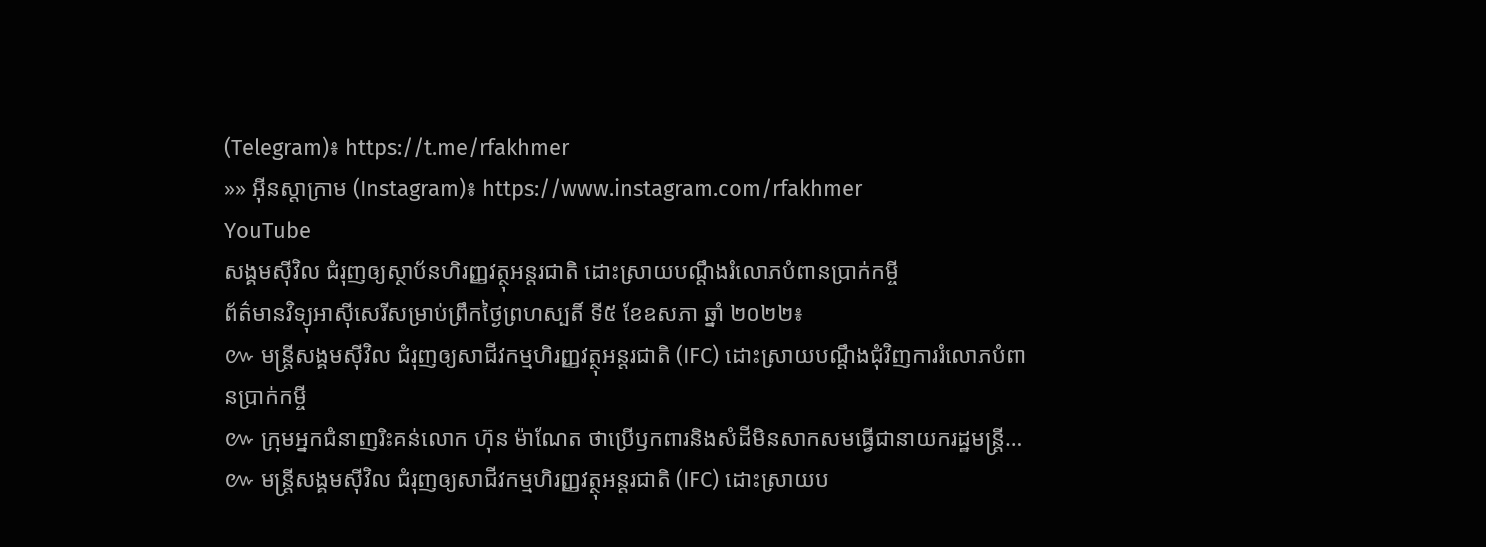(Telegram)៖ https://t.me/rfakhmer
»» អ៊ីនស្តាក្រាម (Instagram)៖ https://www.instagram.com/rfakhmer
YouTube
សង្គមស៊ីវិល ជំរុញឲ្យស្ថាប័នហិរញ្ញវត្ថុអន្តរជាតិ ដោះស្រាយបណ្តឹងរំលោភបំពានប្រាក់កម្ចី
ព័ត៌មានវិទ្យុអាស៊ីសេរីសម្រាប់ព្រឹកថ្ងៃព្រហស្បតិ៍ ទី៥ ខែឧសភា ឆ្នាំ ២០២២៖
៚ មន្ត្រីសង្គមស៊ីវិល ជំរុញឲ្យសាជីវកម្មហិរញ្ញវត្ថុអន្តរជាតិ (IFC) ដោះស្រាយបណ្តឹងជុំវិញការរំលោភបំពានប្រាក់កម្ចី
៚ ក្រុមអ្នកជំនាញរិះគន់លោក ហ៊ុន ម៉ាណែត ថាប្រើឫកពារនិងសំដីមិនសាកសមធ្វើជានាយករដ្ឋមន្ត្រី…
៚ មន្ត្រីសង្គមស៊ីវិល ជំរុញឲ្យសាជីវកម្មហិរញ្ញវត្ថុអន្តរជាតិ (IFC) ដោះស្រាយប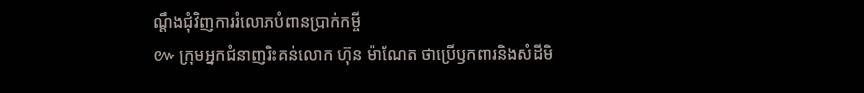ណ្តឹងជុំវិញការរំលោភបំពានប្រាក់កម្ចី
៚ ក្រុមអ្នកជំនាញរិះគន់លោក ហ៊ុន ម៉ាណែត ថាប្រើឫកពារនិងសំដីមិ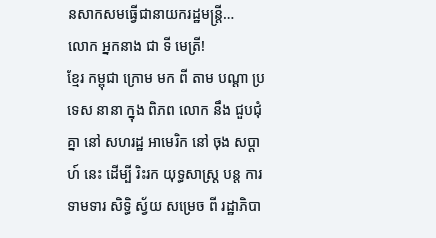នសាកសមធ្វើជានាយករដ្ឋមន្ត្រី…
លោក អ្នកនាង ជា ទី មេត្រី!
ខ្មែរ កម្ពុជា ក្រោម មក ពី តាម បណ្ដា ប្រទេស នានា ក្នុង ពិភព លោក នឹង ជួបជុំគ្នា នៅ សហរដ្ឋ អាមេរិក នៅ ចុង សប្ដាហ៍ នេះ ដើម្បី រិះរក យុទ្ធសាស្ត្រ បន្ត ការ ទាមទារ សិទ្ធិ ស្វ័យ សម្រេច ពី រដ្ឋាភិបា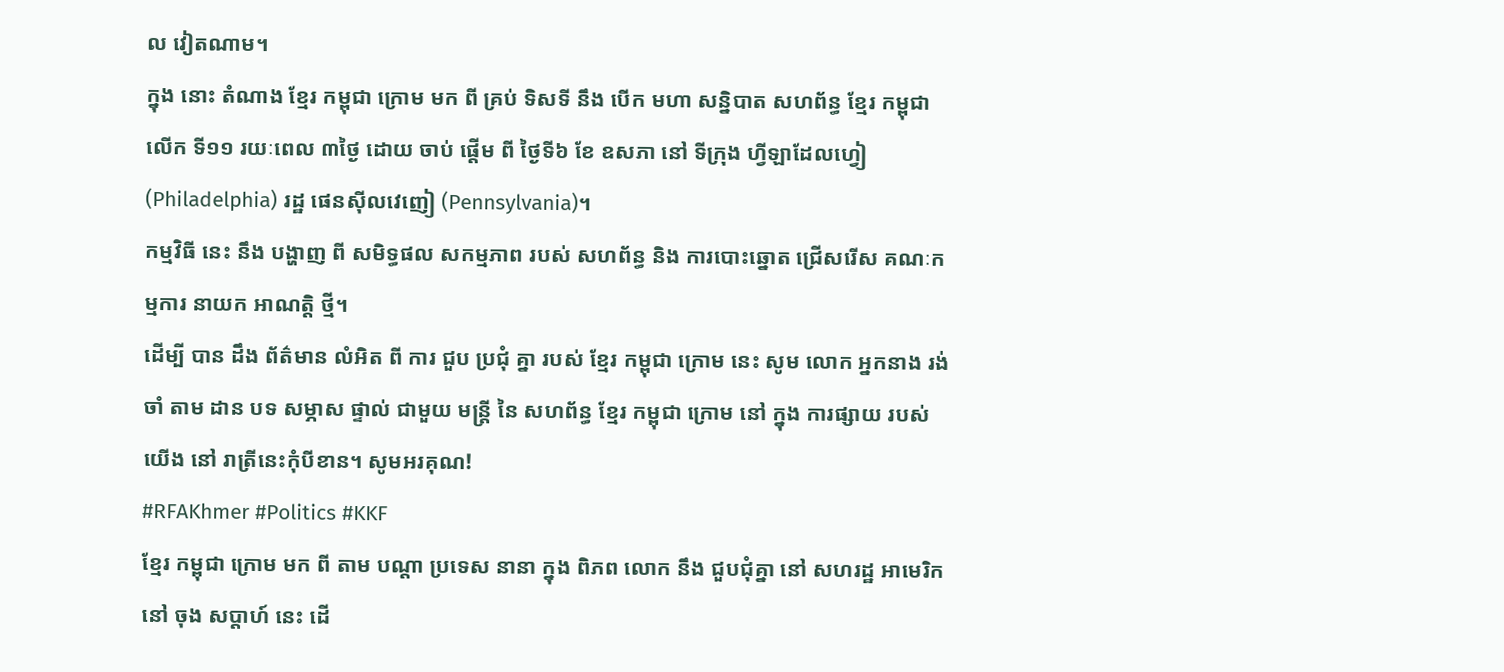ល វៀតណាម។
ក្នុង នោះ តំណាង ខ្មែរ កម្ពុជា ក្រោម មក ពី គ្រប់ ទិសទី នឹង បើក មហា សន្និបាត សហព័ន្ធ ខ្មែរ កម្ពុជា លើក ទី១១ រយៈពេល ៣ថ្ងៃ ដោយ ចាប់ ផ្ដើម ពី ថ្ងៃទី៦ ខែ ឧសភា នៅ ទីក្រុង ហ្វីឡាដែលហ្វៀ (Philadelphia) រដ្ឋ ផេនស៊ីលវេញៀ (Pennsylvania)។
កម្មវិធី នេះ នឹង បង្ហាញ ពី សមិទ្ធផល សកម្មភាព របស់ សហព័ន្ធ និង ការបោះឆ្នោត ជ្រើសរើស គណៈកម្មការ នាយក អាណត្តិ ថ្មី។
ដើម្បី បាន ដឹង ព័ត៌មាន លំអិត ពី ការ ជួប ប្រជុំ គ្នា របស់ ខ្មែរ កម្ពុជា ក្រោម នេះ សូម លោក អ្នកនាង រង់ចាំ តាម ដាន បទ សម្ភាស ផ្ទាល់ ជាមួយ មន្ត្រី នៃ សហព័ន្ធ ខ្មែរ កម្ពុជា ក្រោម នៅ ក្នុង ការផ្សាយ របស់ យើង នៅ រាត្រីនេះកុំបីខាន។ សូមអរគុណ!
#RFAKhmer #Politics #KKF
ខ្មែរ កម្ពុជា ក្រោម មក ពី តាម បណ្ដា ប្រទេស នានា ក្នុង ពិភព លោក នឹង ជួបជុំគ្នា នៅ សហរដ្ឋ អាមេរិក នៅ ចុង សប្ដាហ៍ នេះ ដើ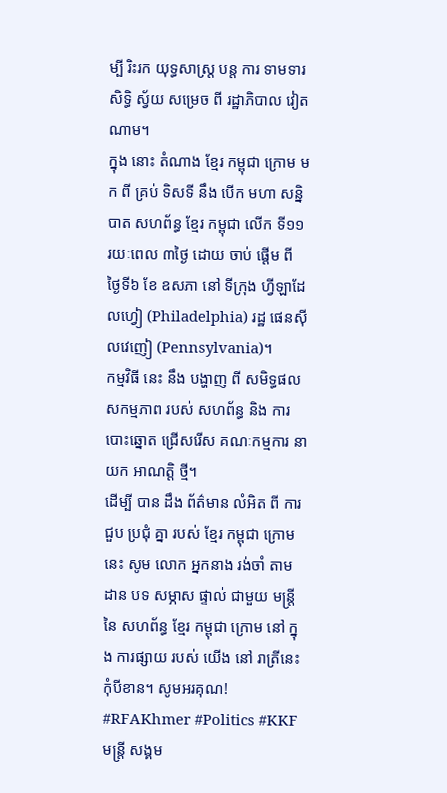ម្បី រិះរក យុទ្ធសាស្ត្រ បន្ត ការ ទាមទារ សិទ្ធិ ស្វ័យ សម្រេច ពី រដ្ឋាភិបាល វៀតណាម។
ក្នុង នោះ តំណាង ខ្មែរ កម្ពុជា ក្រោម មក ពី គ្រប់ ទិសទី នឹង បើក មហា សន្និបាត សហព័ន្ធ ខ្មែរ កម្ពុជា លើក ទី១១ រយៈពេល ៣ថ្ងៃ ដោយ ចាប់ ផ្ដើម ពី ថ្ងៃទី៦ ខែ ឧសភា នៅ ទីក្រុង ហ្វីឡាដែលហ្វៀ (Philadelphia) រដ្ឋ ផេនស៊ីលវេញៀ (Pennsylvania)។
កម្មវិធី នេះ នឹង បង្ហាញ ពី សមិទ្ធផល សកម្មភាព របស់ សហព័ន្ធ និង ការបោះឆ្នោត ជ្រើសរើស គណៈកម្មការ នាយក អាណត្តិ ថ្មី។
ដើម្បី បាន ដឹង ព័ត៌មាន លំអិត ពី ការ ជួប ប្រជុំ គ្នា របស់ ខ្មែរ កម្ពុជា ក្រោម នេះ សូម លោក អ្នកនាង រង់ចាំ តាម ដាន បទ សម្ភាស ផ្ទាល់ ជាមួយ មន្ត្រី នៃ សហព័ន្ធ ខ្មែរ កម្ពុជា ក្រោម នៅ ក្នុង ការផ្សាយ របស់ យើង នៅ រាត្រីនេះកុំបីខាន។ សូមអរគុណ!
#RFAKhmer #Politics #KKF
មន្ត្រី សង្គម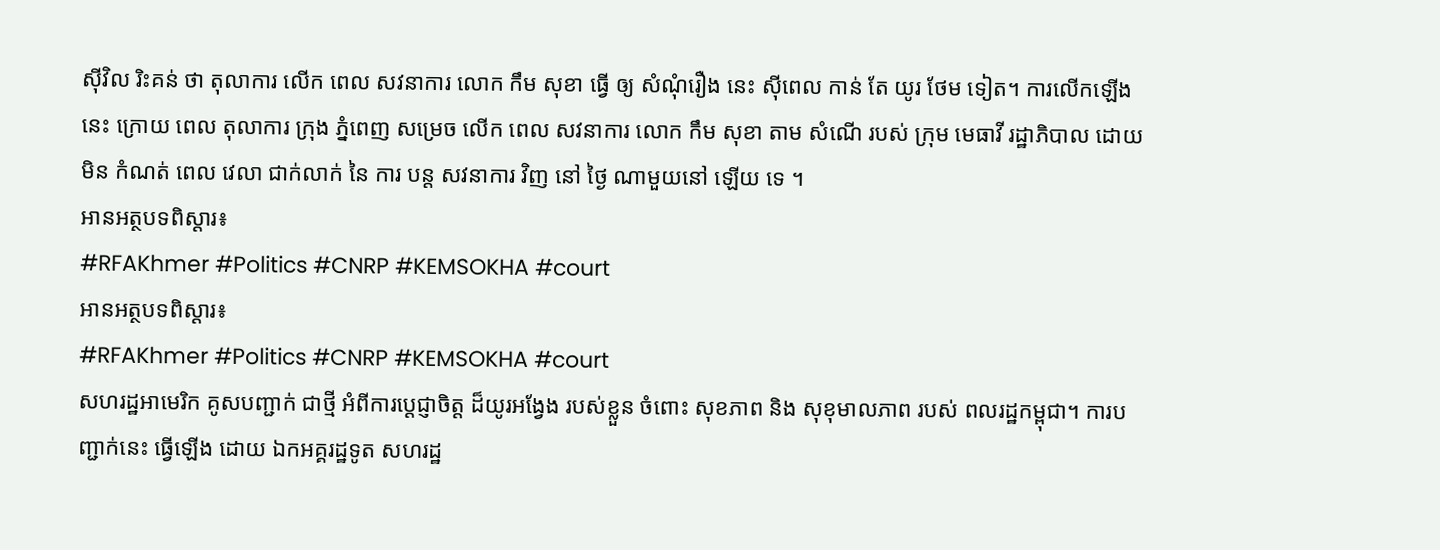ស៊ីវិល រិះគន់ ថា តុលាការ លើក ពេល សវនាការ លោក កឹម សុខា ធ្វើ ឲ្យ សំណុំរឿង នេះ ស៊ីពេល កាន់ តែ យូរ ថែម ទៀត។ ការលើកឡើងនេះ ក្រោយ ពេល តុលាការ ក្រុង ភ្នំពេញ សម្រេច លើក ពេល សវនាការ លោក កឹម សុខា តាម សំណើ របស់ ក្រុម មេធាវី រដ្ឋាភិបាល ដោយ មិន កំណត់ ពេល វេលា ជាក់លាក់ នៃ ការ បន្ត សវនាការ វិញ នៅ ថ្ងៃ ណាមួយនៅ ឡើយ ទេ ។
អានអត្ថបទពិស្តារ៖
#RFAKhmer #Politics #CNRP #KEMSOKHA #court
អានអត្ថបទពិស្តារ៖
#RFAKhmer #Politics #CNRP #KEMSOKHA #court
សហរដ្ឋអាមេរិក គូសបញ្ជាក់ ជាថ្មី អំពីការប្តេជ្ញាចិត្ត ដ៏យូរអង្វែង របស់ខ្លួន ចំពោះ សុខភាព និង សុខុមាលភាព របស់ ពលរដ្ឋកម្ពុជា។ ការបញ្ជាក់នេះ ធ្វើឡើង ដោយ ឯកអគ្គរដ្ឋទូត សហរដ្ឋ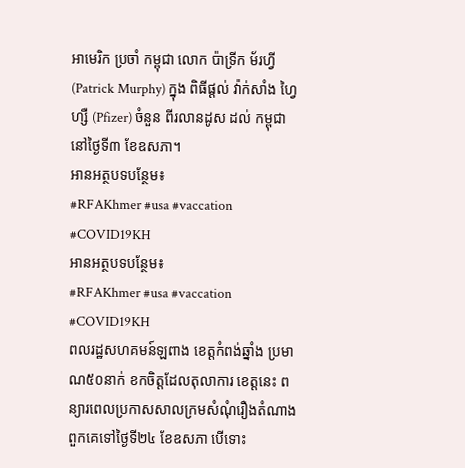អាមេរិក ប្រចាំ កម្ពុជា លោក ប៉ាទ្រីក ម័រហ្វី (Patrick Murphy) ក្នុង ពិធីផ្តល់ វ៉ាក់សាំង ហ្វៃហ្សឺ (Pfizer) ចំនួន ពីរលានដូស ដល់ កម្ពុជា នៅថ្ងៃទី៣ ខែឧសភា។
អានអត្ថបទបន្ថែម៖
#RFAKhmer #usa #vaccation #COVID19KH
អានអត្ថបទបន្ថែម៖
#RFAKhmer #usa #vaccation #COVID19KH
ពលរដ្ឋសហគមន៍ឡពាង ខេត្តកំពង់ឆ្នាំង ប្រមាណ៥០នាក់ ខកចិត្តដែលតុលាការ ខេត្តនេះ ពន្យារពេលប្រកាសសាលក្រមសំណុំរឿងតំណាងពួកគេទៅថ្ងៃទី២៤ ខែឧសភា បើទោះ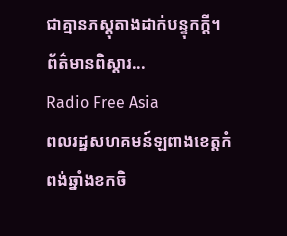ជាគ្មានភស្តុតាងដាក់បន្ទុកក្ដី។ ព័ត៌មានពិស្ដារ...
Radio Free Asia
ពលរដ្ឋសហគមន៍ឡពាងខេត្តកំពង់ឆ្នាំងខកចិ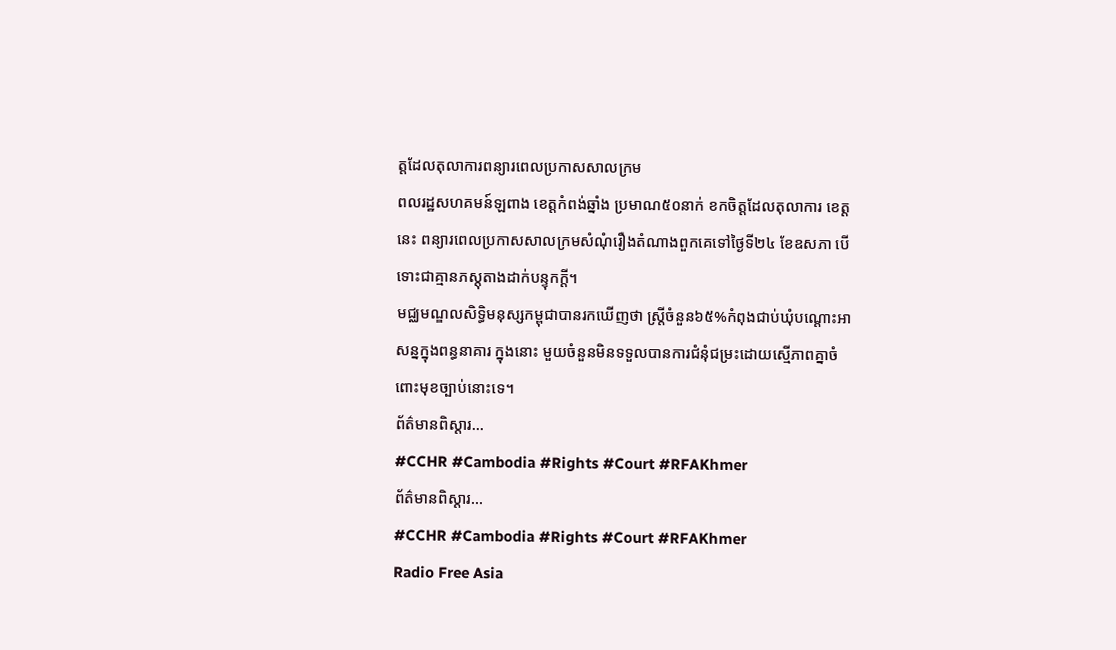ត្តដែលតុលាការពន្យារពេលប្រកាសសាលក្រម
ពលរដ្ឋសហគមន៍ឡពាង ខេត្តកំពង់ឆ្នាំង ប្រមាណ៥០នាក់ ខកចិត្តដែលតុលាការ ខេត្តនេះ ពន្យារពេលប្រកាសសាលក្រមសំណុំរឿងតំណាងពួកគេទៅថ្ងៃទី២៤ ខែឧសភា បើទោះជាគ្មានភស្តុតាងដាក់បន្ទុកក្ដី។
មជ្ឈមណ្ឌលសិទ្ធិមនុស្សកម្ពុជាបានរកឃើញថា ស្ដ្រីចំនួន៦៥%កំពុងជាប់ឃុំបណ្ដោះអាសន្នក្នុងពន្ធនាគារ ក្នុងនោះ មួយចំនួនមិនទទួលបានការជំនុំជម្រះដោយស្មើភាពគ្នាចំពោះមុខច្បាប់នោះទេ។
ព័ត៌មានពិស្ដារ...
#CCHR #Cambodia #Rights #Court #RFAKhmer
ព័ត៌មានពិស្ដារ...
#CCHR #Cambodia #Rights #Court #RFAKhmer
Radio Free Asia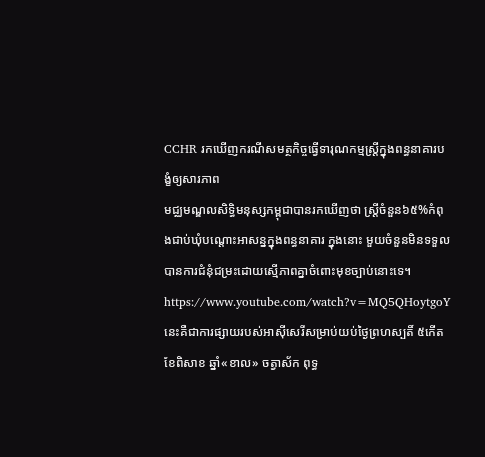CCHR រកឃើញករណីសមត្ថកិច្ចធ្វើទារុណកម្មស្ត្រីក្នុងពន្ធនាគារបង្ខំឲ្យសារភាព
មជ្ឈមណ្ឌលសិទ្ធិមនុស្សកម្ពុជាបានរកឃើញថា ស្ដ្រីចំនួន៦៥%កំពុងជាប់ឃុំបណ្ដោះអាសន្នក្នុងពន្ធនាគារ ក្នុងនោះ មួយចំនួនមិនទទួលបានការជំនុំជម្រះដោយស្មើភាពគ្នាចំពោះមុខច្បាប់នោះទេ។
https://www.youtube.com/watch?v=MQ5QHoytgoY
នេះគឺជាការផ្សាយរបស់អាស៊ីសេរីសម្រាប់យប់ថ្ងៃព្រហស្បតិ៍ ៥កើត ខែពិសាខ ឆ្នាំ«ខាល» ចត្វាស័ក ពុទ្ធ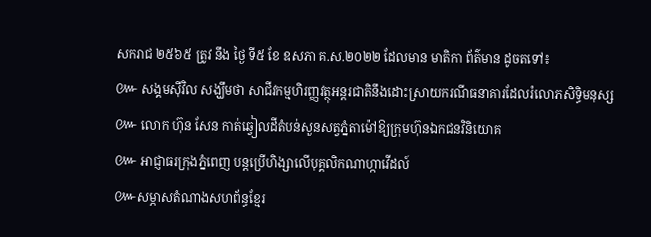សករាជ ២៥៦៥ ត្រូវ នឹង ថ្ងៃ ទី៥ ខែ ឧសភា គ.ស.២០២២ ដែលមាន មាតិកា ព័ត៌មាន ដូចតទៅ៖
៚ សង្គមស៊ីវិល សង្ឃឹមថា សាជីវកម្មហិរញ្ញវត្ថុអន្តរជាតិនឹងដោះស្រាយករណីធនាគារដែលរំលោភសិទ្ធិមនុស្ស
៚ លោក ហ៊ុន សែន កាត់ឆ្វៀលដីតំបន់សួនសត្វភ្នំតាម៉ៅឱ្យក្រុមហ៊ុនឯកជនវិនិយោគ
៚ អាជ្ញាធរក្រុងភ្នំពេញ បន្តប្រើហិង្សាលើបុគ្គលិកណាហ្កាវើដល៍
៚សម្ភាសតំណាងសហព័ន្ធខ្មែរ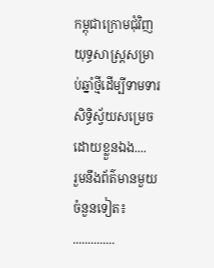កម្ពុជាក្រោមជុំវិញយុទ្ធសាស្រ្តសម្រាប់ឆ្នាំថ្មីដើម្បីទាមទារសិទ្ធិស្វ័យសម្រេចដោយខ្លួនឯង....
រួមនឹងព័ត៌មានមួយចំនួនទៀត៖
..............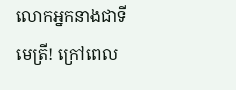លោកអ្នកនាងជាទីមេត្រី! ក្រៅពេល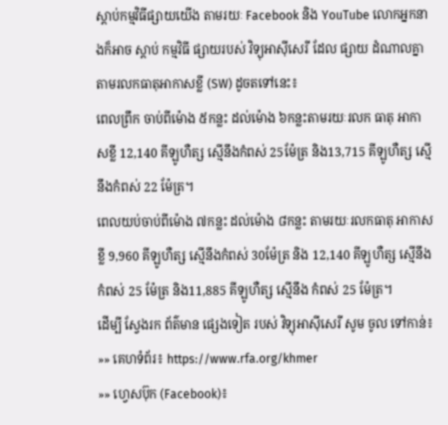ស្តាប់កម្មវិធីផ្សាយយើង តាមរយៈ Facebook និង YouTube លោកអ្នកនាងក៏អាច ស្តាប់ កម្មវិធី ផ្សាយរបស់ វិទ្យុអាស៊ីសេរី ដែល ផ្សាយ ដំណាលគ្នាតាមរលកធាតុអាកាសខ្លី (SW) ដូចតទៅនេះ៖
ពេលព្រឹក ចាប់ពីម៉ោង ៥កន្លះ ដល់ម៉ោង ៦កន្លះតាមរយៈរលក ធាតុ អាកាសខ្លី 12,140 គីឡូហឺត្ស ស្មើនឹងកំពស់ 25ម៉ែត្រ និង13,715 គីឡូហឺត្ស ស្មើនឹងកំពស់ 22 ម៉ែត្រ។
ពេលយប់ចាប់ពីម៉ោង ៧កន្លះ ដល់ម៉ោង ៨កន្លះ តាមរយៈរលកធាតុ អាកាសខ្លី 9,960 គីឡូហឺត្ស ស្មើនឹងកំពស់ 30ម៉ែត្រ និង 12,140 គីឡូហឺត្ស ស្មើនឹង កំពស់ 25 ម៉ែត្រ និង11,885 គីឡូហឺត្ស ស្មើនឹង កំពស់ 25 ម៉ែត្រ។
ដើម្បី ស្វែងរក ព័ត៌មាន ផ្សេងទៀត របស់ វិទ្យុអាស៊ីសេរី សូម ចូល ទៅកាន់៖
»» គេហទំព័រ៖ https://www.rfa.org/khmer
»» ហ្វេសប៊ុក (Facebook)៖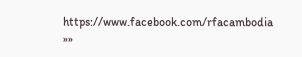https://www.facebook.com/rfacambodia
»»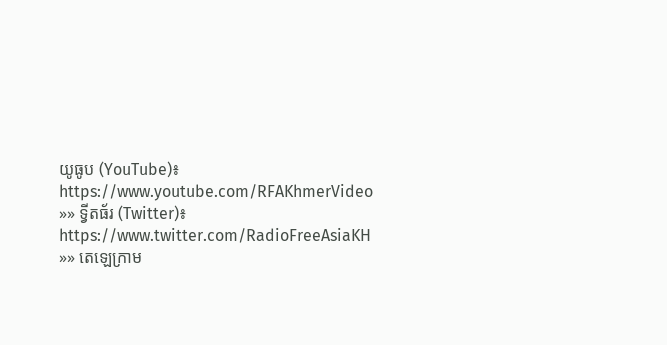យូធូប (YouTube)៖ https://www.youtube.com/RFAKhmerVideo
»» ទ្វីតធ័រ (Twitter)៖ https://www.twitter.com/RadioFreeAsiaKH
»» តេឡេក្រាម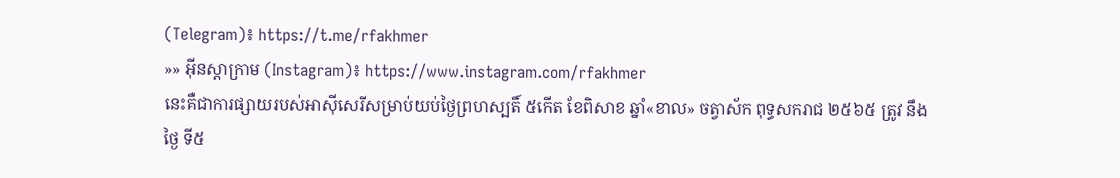(Telegram)៖ https://t.me/rfakhmer
»» អ៊ីនស្តាក្រាម (Instagram)៖ https://www.instagram.com/rfakhmer
នេះគឺជាការផ្សាយរបស់អាស៊ីសេរីសម្រាប់យប់ថ្ងៃព្រហស្បតិ៍ ៥កើត ខែពិសាខ ឆ្នាំ«ខាល» ចត្វាស័ក ពុទ្ធសករាជ ២៥៦៥ ត្រូវ នឹង ថ្ងៃ ទី៥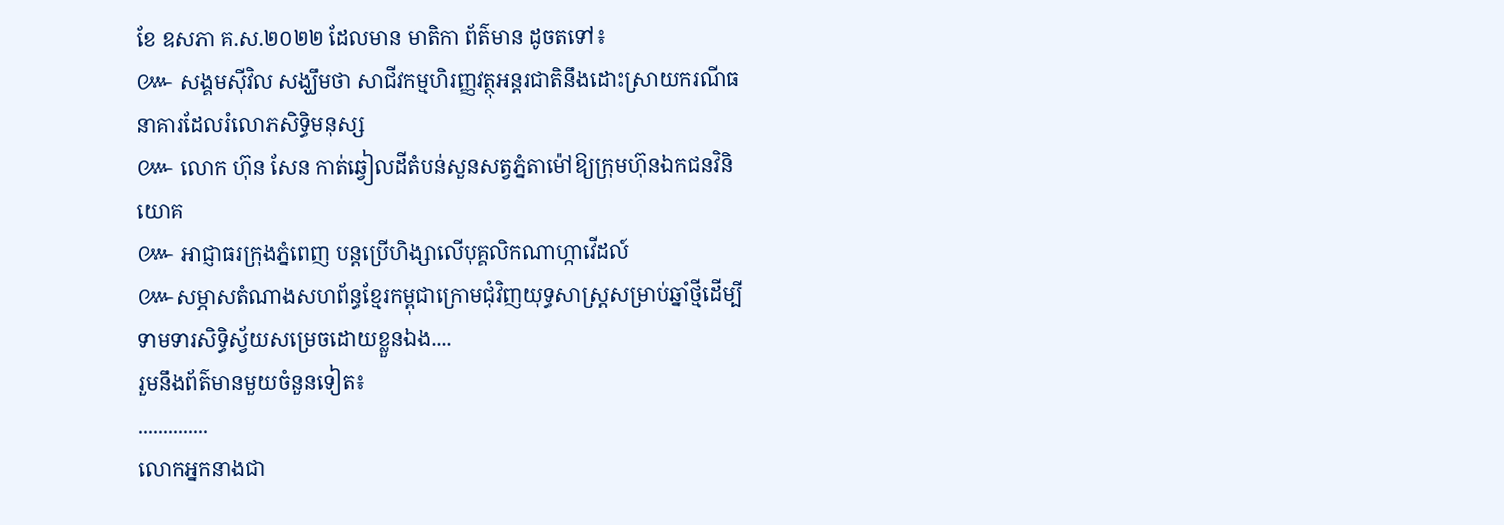ខែ ឧសភា គ.ស.២០២២ ដែលមាន មាតិកា ព័ត៌មាន ដូចតទៅ៖
៚ សង្គមស៊ីវិល សង្ឃឹមថា សាជីវកម្មហិរញ្ញវត្ថុអន្តរជាតិនឹងដោះស្រាយករណីធនាគារដែលរំលោភសិទ្ធិមនុស្ស
៚ លោក ហ៊ុន សែន កាត់ឆ្វៀលដីតំបន់សួនសត្វភ្នំតាម៉ៅឱ្យក្រុមហ៊ុនឯកជនវិនិយោគ
៚ អាជ្ញាធរក្រុងភ្នំពេញ បន្តប្រើហិង្សាលើបុគ្គលិកណាហ្កាវើដល៍
៚សម្ភាសតំណាងសហព័ន្ធខ្មែរកម្ពុជាក្រោមជុំវិញយុទ្ធសាស្រ្តសម្រាប់ឆ្នាំថ្មីដើម្បីទាមទារសិទ្ធិស្វ័យសម្រេចដោយខ្លួនឯង....
រួមនឹងព័ត៌មានមួយចំនួនទៀត៖
..............
លោកអ្នកនាងជា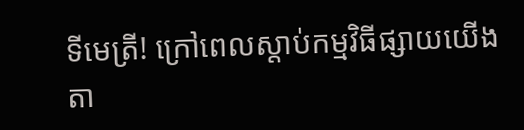ទីមេត្រី! ក្រៅពេលស្តាប់កម្មវិធីផ្សាយយើង តា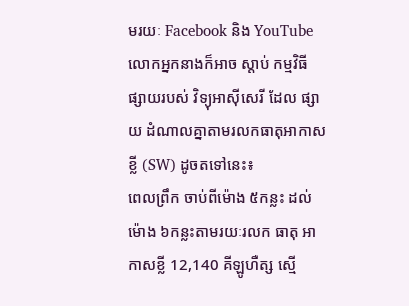មរយៈ Facebook និង YouTube លោកអ្នកនាងក៏អាច ស្តាប់ កម្មវិធី ផ្សាយរបស់ វិទ្យុអាស៊ីសេរី ដែល ផ្សាយ ដំណាលគ្នាតាមរលកធាតុអាកាសខ្លី (SW) ដូចតទៅនេះ៖
ពេលព្រឹក ចាប់ពីម៉ោង ៥កន្លះ ដល់ម៉ោង ៦កន្លះតាមរយៈរលក ធាតុ អាកាសខ្លី 12,140 គីឡូហឺត្ស ស្មើ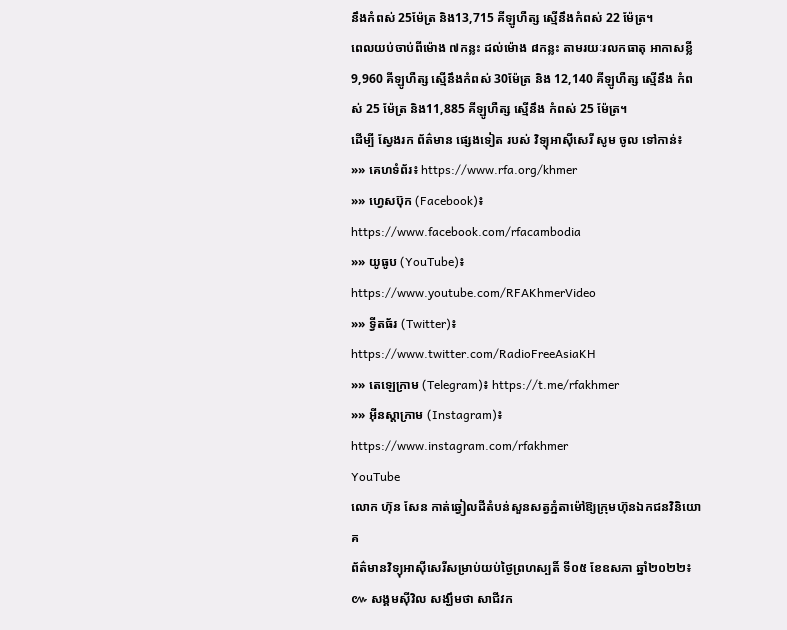នឹងកំពស់ 25ម៉ែត្រ និង13,715 គីឡូហឺត្ស ស្មើនឹងកំពស់ 22 ម៉ែត្រ។
ពេលយប់ចាប់ពីម៉ោង ៧កន្លះ ដល់ម៉ោង ៨កន្លះ តាមរយៈរលកធាតុ អាកាសខ្លី 9,960 គីឡូហឺត្ស ស្មើនឹងកំពស់ 30ម៉ែត្រ និង 12,140 គីឡូហឺត្ស ស្មើនឹង កំពស់ 25 ម៉ែត្រ និង11,885 គីឡូហឺត្ស ស្មើនឹង កំពស់ 25 ម៉ែត្រ។
ដើម្បី ស្វែងរក ព័ត៌មាន ផ្សេងទៀត របស់ វិទ្យុអាស៊ីសេរី សូម ចូល ទៅកាន់៖
»» គេហទំព័រ៖ https://www.rfa.org/khmer
»» ហ្វេសប៊ុក (Facebook)៖ https://www.facebook.com/rfacambodia
»» យូធូប (YouTube)៖ https://www.youtube.com/RFAKhmerVideo
»» ទ្វីតធ័រ (Twitter)៖ https://www.twitter.com/RadioFreeAsiaKH
»» តេឡេក្រាម (Telegram)៖ https://t.me/rfakhmer
»» អ៊ីនស្តាក្រាម (Instagram)៖ https://www.instagram.com/rfakhmer
YouTube
លោក ហ៊ុន សែន កាត់ឆ្វៀលដីតំបន់សួនសត្វភ្នំតាម៉ៅឱ្យក្រុមហ៊ុនឯកជនវិនិយោគ
ព័ត៌មានវិទ្យុអាស៊ីសេរីសម្រាប់យប់ថ្ងៃព្រហស្បតិ៍ ទី០៥ ខែឧសភា ឆ្នាំ២០២២៖
៚ សង្គមស៊ីវិល សង្ឃឹមថា សាជីវក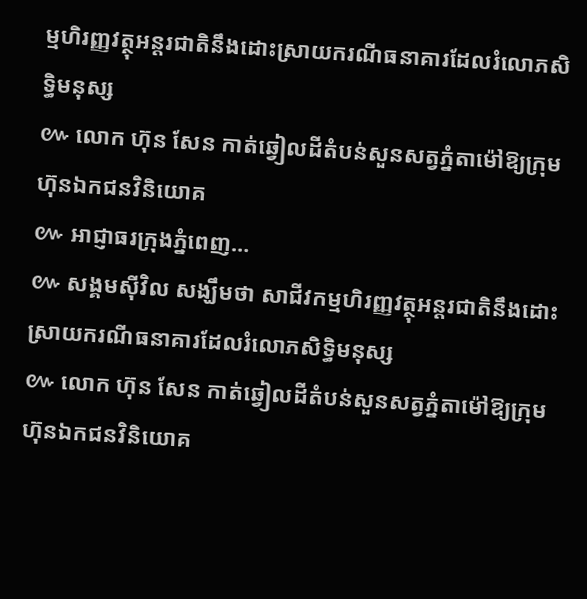ម្មហិរញ្ញវត្ថុអន្តរជាតិនឹងដោះស្រាយករណីធនាគារដែលរំលោភសិទ្ធិមនុស្ស
៚ លោក ហ៊ុន សែន កាត់ឆ្វៀលដីតំបន់សួនសត្វភ្នំតាម៉ៅឱ្យក្រុមហ៊ុនឯកជនវិនិយោគ
៚ អាជ្ញាធរក្រុងភ្នំពេញ…
៚ សង្គមស៊ីវិល សង្ឃឹមថា សាជីវកម្មហិរញ្ញវត្ថុអន្តរជាតិនឹងដោះស្រាយករណីធនាគារដែលរំលោភសិទ្ធិមនុស្ស
៚ លោក ហ៊ុន សែន កាត់ឆ្វៀលដីតំបន់សួនសត្វភ្នំតាម៉ៅឱ្យក្រុមហ៊ុនឯកជនវិនិយោគ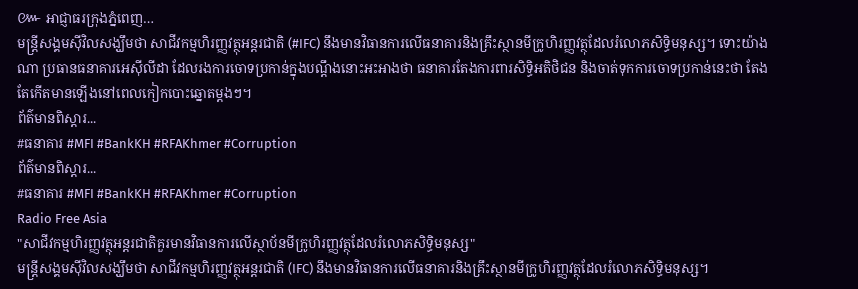៚ អាជ្ញាធរក្រុងភ្នំពេញ…
មន្ត្រីសង្គមស៊ីវិលសង្ឃឹមថា សាជីវកម្មហិរញ្ញវត្ថុអន្តរជាតិ (#IFC) នឹងមានវិធានការលើធនាគារនិងគ្រឹះស្ថានមីក្រូហិរញ្ញវត្ថុដែលរំលោភសិទ្ធិមនុស្ស។ ទោះយ៉ាងណា ប្រធានធនាគារអេស៊ីលីដា ដែលរងការចោទប្រកាន់ក្នុងបណ្ដឹងនោះអះអាងថា ធនាគារតែងការពារសិទ្ធិអតិថិជន និងចាត់ទុកការចោទប្រកាន់នេះថា តែងតែកើតមានឡើងនៅពេលកៀកបោះឆ្នោតម្ដងៗ។
ព័ត៌មានពិស្ដារ...
#ធនាគារ #MFI #BankKH #RFAKhmer #Corruption
ព័ត៌មានពិស្ដារ...
#ធនាគារ #MFI #BankKH #RFAKhmer #Corruption
Radio Free Asia
"សាជីវកម្មហិរញ្ញវត្ថុអន្តរជាតិគួរមានវិធានការលើស្ថាប័នមីក្រូហិរញ្ញវត្ថុដែលរំលោភសិទ្ធិមនុស្ស"
មន្ត្រីសង្គមស៊ីវិលសង្ឃឹមថា សាជីវកម្មហិរញ្ញវត្ថុអន្តរជាតិ (IFC) នឹងមានវិធានការលើធនាគារនិងគ្រឹះស្ថានមីក្រូហិរញ្ញវត្ថុដែលរំលោភសិទ្ធិមនុស្ស។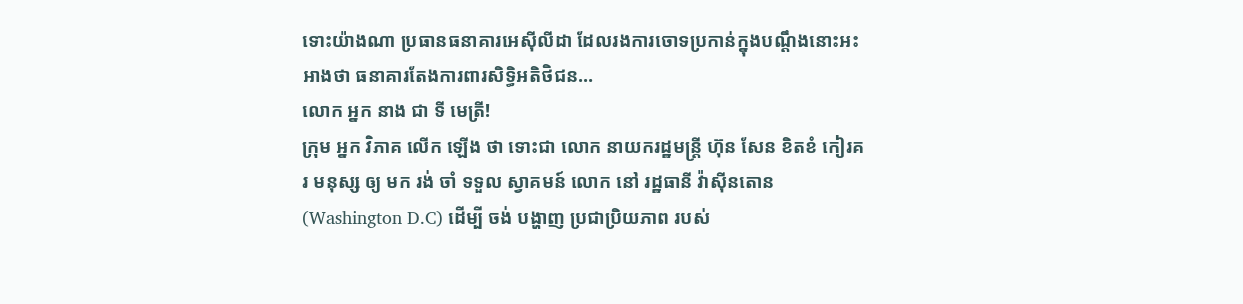ទោះយ៉ាងណា ប្រធានធនាគារអេស៊ីលីដា ដែលរងការចោទប្រកាន់ក្នុងបណ្ដឹងនោះអះអាងថា ធនាគារតែងការពារសិទ្ធិអតិថិជន…
លោក អ្នក នាង ជា ទី មេត្រី!
ក្រុម អ្នក វិភាគ លើក ឡើង ថា ទោះជា លោក នាយករដ្ឋមន្រ្តី ហ៊ុន សែន ខិតខំ កៀរគរ មនុស្ស ឲ្យ មក រង់ ចាំ ទទួល ស្វាគមន៍ លោក នៅ រដ្ឋធានី វ៉ាស៊ីនតោន (Washington D.C) ដើម្បី ចង់ បង្ហាញ ប្រជាប្រិយភាព របស់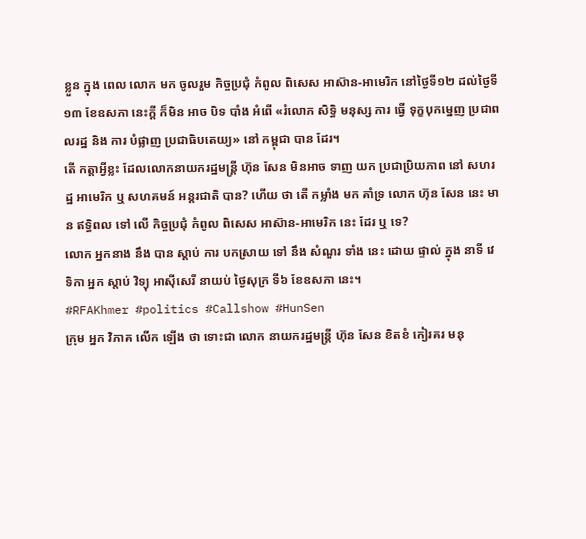ខ្លួន ក្នុង ពេល លោក មក ចូលរួម កិច្ចប្រជុំ កំពូល ពិសេស អាស៊ាន-អាមេរិក នៅថ្ងៃទី១២ ដល់ថ្ងៃទី១៣ ខែឧសភា នេះក្ដី ក៏មិន អាច បិទ បាំង អំពើ «រំលោភ សិទ្ធិ មនុស្ស ការ ធ្វើ ទុក្ខបុកម្នេញ ប្រជាពលរដ្ឋ និង ការ បំផ្លាញ ប្រជាធិបតេយ្យ» នៅ កម្ពុជា បាន ដែរ។
តើ កត្តាអ្វីខ្លះ ដែលលោកនាយករដ្ឋមន្រ្តី ហ៊ុន សែន មិនអាច ទាញ យក ប្រជាប្រិយភាព នៅ សហរដ្ឋ អាមេរិក ឬ សហគមន៍ អន្តរជាតិ បាន? ហើយ ថា តើ កម្លាំង មក គាំទ្រ លោក ហ៊ុន សែន នេះ មាន ឥទ្ធិពល ទៅ លើ កិច្ចប្រជុំ កំពូល ពិសេស អាស៊ាន-អាមេរិក នេះ ដែរ ឬ ទេ?
លោក អ្នកនាង នឹង បាន ស្តាប់ ការ បកស្រាយ ទៅ នឹង សំណួរ ទាំង នេះ ដោយ ផ្ទាល់ ក្នុង នាទី វេទិកា អ្នក ស្តាប់ វិទ្យុ អាស៊ីសេរី នាយប់ ថ្ងៃសុក្រ ទី៦ ខែឧសភា នេះ។
#RFAKhmer #politics #Callshow #HunSen
ក្រុម អ្នក វិភាគ លើក ឡើង ថា ទោះជា លោក នាយករដ្ឋមន្រ្តី ហ៊ុន សែន ខិតខំ កៀរគរ មនុ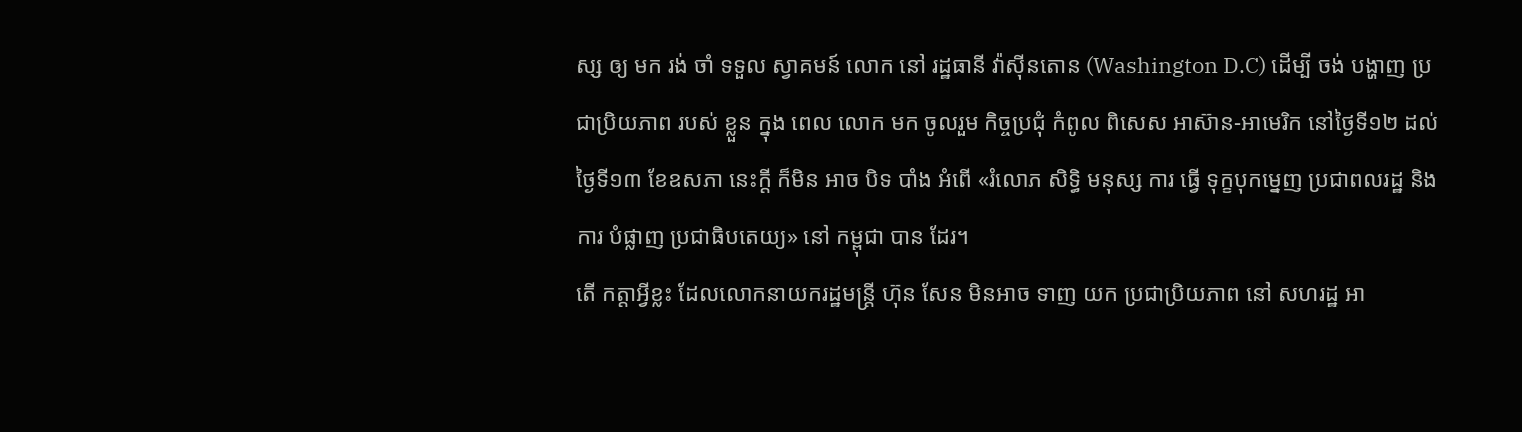ស្ស ឲ្យ មក រង់ ចាំ ទទួល ស្វាគមន៍ លោក នៅ រដ្ឋធានី វ៉ាស៊ីនតោន (Washington D.C) ដើម្បី ចង់ បង្ហាញ ប្រជាប្រិយភាព របស់ ខ្លួន ក្នុង ពេល លោក មក ចូលរួម កិច្ចប្រជុំ កំពូល ពិសេស អាស៊ាន-អាមេរិក នៅថ្ងៃទី១២ ដល់ថ្ងៃទី១៣ ខែឧសភា នេះក្ដី ក៏មិន អាច បិទ បាំង អំពើ «រំលោភ សិទ្ធិ មនុស្ស ការ ធ្វើ ទុក្ខបុកម្នេញ ប្រជាពលរដ្ឋ និង ការ បំផ្លាញ ប្រជាធិបតេយ្យ» នៅ កម្ពុជា បាន ដែរ។
តើ កត្តាអ្វីខ្លះ ដែលលោកនាយករដ្ឋមន្រ្តី ហ៊ុន សែន មិនអាច ទាញ យក ប្រជាប្រិយភាព នៅ សហរដ្ឋ អា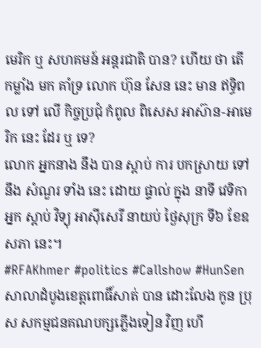មេរិក ឬ សហគមន៍ អន្តរជាតិ បាន? ហើយ ថា តើ កម្លាំង មក គាំទ្រ លោក ហ៊ុន សែន នេះ មាន ឥទ្ធិពល ទៅ លើ កិច្ចប្រជុំ កំពូល ពិសេស អាស៊ាន-អាមេរិក នេះ ដែរ ឬ ទេ?
លោក អ្នកនាង នឹង បាន ស្តាប់ ការ បកស្រាយ ទៅ នឹង សំណួរ ទាំង នេះ ដោយ ផ្ទាល់ ក្នុង នាទី វេទិកា អ្នក ស្តាប់ វិទ្យុ អាស៊ីសេរី នាយប់ ថ្ងៃសុក្រ ទី៦ ខែឧសភា នេះ។
#RFAKhmer #politics #Callshow #HunSen
សាលាដំបូងខេត្តពោធិ៍សាត់ បាន ដោះលែង កូន ប្រុស សកម្មជនគណបក្សភ្លើងទៀន វិញ ហើ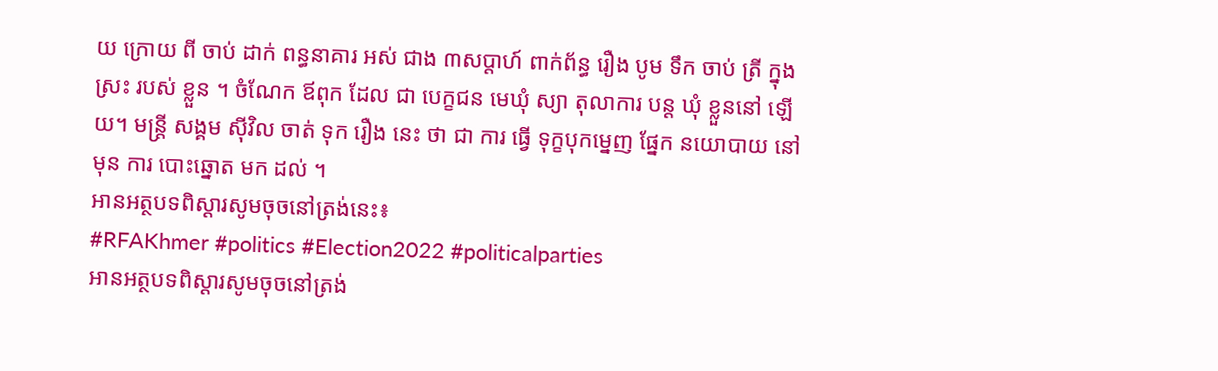យ ក្រោយ ពី ចាប់ ដាក់ ពន្ធនាគារ អស់ ជាង ៣សប្ដាហ៍ ពាក់ព័ន្ធ រឿង បូម ទឹក ចាប់ ត្រី ក្នុង ស្រះ របស់ ខ្លួន ។ ចំណែក ឪពុក ដែល ជា បេក្ខជន មេឃុំ ស្យា តុលាការ បន្ត ឃុំ ខ្លួននៅ ឡើយ។ មន្ត្រី សង្គម ស៊ីវិល ចាត់ ទុក រឿង នេះ ថា ជា ការ ធ្វើ ទុក្ខបុកម្នេញ ផ្នែក នយោបាយ នៅ មុន ការ បោះឆ្នោត មក ដល់ ។
អានអត្ថបទពិស្តារសូមចុចនៅត្រង់នេះ៖
#RFAKhmer #politics #Election2022 #politicalparties
អានអត្ថបទពិស្តារសូមចុចនៅត្រង់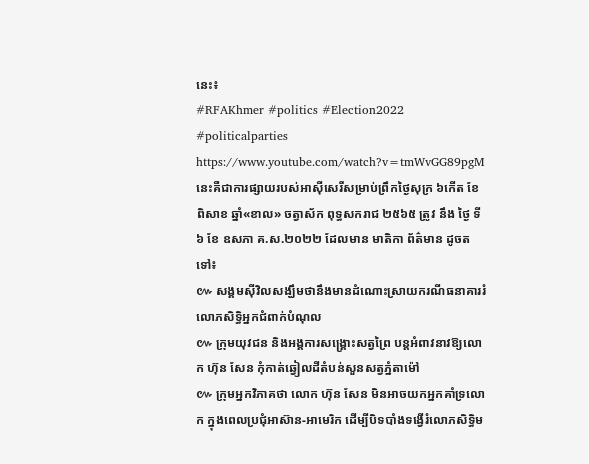នេះ៖
#RFAKhmer #politics #Election2022 #politicalparties
https://www.youtube.com/watch?v=tmWvGG89pgM
នេះគឺជាការផ្សាយរបស់អាស៊ីសេរីសម្រាប់ព្រឹកថ្ងៃសុក្រ ៦កើត ខែពិសាខ ឆ្នាំ«ខាល» ចត្វាស័ក ពុទ្ធសករាជ ២៥៦៥ ត្រូវ នឹង ថ្ងៃ ទី៦ ខែ ឧសភា គ.ស.២០២២ ដែលមាន មាតិកា ព័ត៌មាន ដូចតទៅ៖
៚ សង្គមស៊ីវិលសង្ឃឹមថានឹងមានដំណោះស្រាយករណីធនាគាររំលោភសិទ្ធិអ្នកជំពាក់បំណុល
៚ ក្រុមយុវជន និងអង្គការសង្គ្រោះសត្វព្រៃ បន្តអំពាវនាវឱ្យលោក ហ៊ុន សែន កុំកាត់ឆ្វៀលដីតំបន់សួនសត្វភ្នំតាម៉ៅ
៚ ក្រុមអ្នកវិភាគថា លោក ហ៊ុន សែន មិនអាចយកអ្នកគាំទ្រលោក ក្នុងពេលប្រជុំអាស៊ាន-អាមេរិក ដើម្បីបិទបាំងទង្វើរំលោភសិទ្ធិម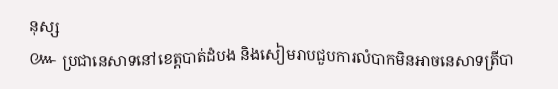នុស្ស
៚ ប្រជានេសាទនៅខេត្តបាត់ដំបង និងសៀមរាបជួបការលំបាកមិនអាចនេសាទត្រីបា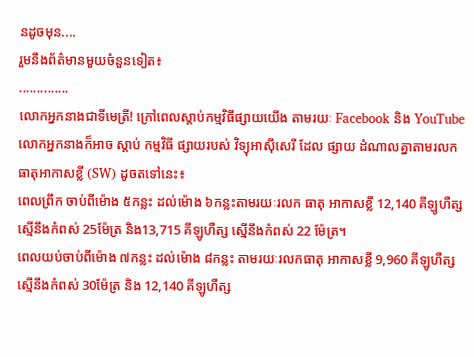នដូចមុន....
រួមនឹងព័ត៌មានមួយចំនួនទៀត៖
..............
លោកអ្នកនាងជាទីមេត្រី! ក្រៅពេលស្តាប់កម្មវិធីផ្សាយយើង តាមរយៈ Facebook និង YouTube លោកអ្នកនាងក៏អាច ស្តាប់ កម្មវិធី ផ្សាយរបស់ វិទ្យុអាស៊ីសេរី ដែល ផ្សាយ ដំណាលគ្នាតាមរលកធាតុអាកាសខ្លី (SW) ដូចតទៅនេះ៖
ពេលព្រឹក ចាប់ពីម៉ោង ៥កន្លះ ដល់ម៉ោង ៦កន្លះតាមរយៈរលក ធាតុ អាកាសខ្លី 12,140 គីឡូហឺត្ស ស្មើនឹងកំពស់ 25ម៉ែត្រ និង13,715 គីឡូហឺត្ស ស្មើនឹងកំពស់ 22 ម៉ែត្រ។
ពេលយប់ចាប់ពីម៉ោង ៧កន្លះ ដល់ម៉ោង ៨កន្លះ តាមរយៈរលកធាតុ អាកាសខ្លី 9,960 គីឡូហឺត្ស ស្មើនឹងកំពស់ 30ម៉ែត្រ និង 12,140 គីឡូហឺត្ស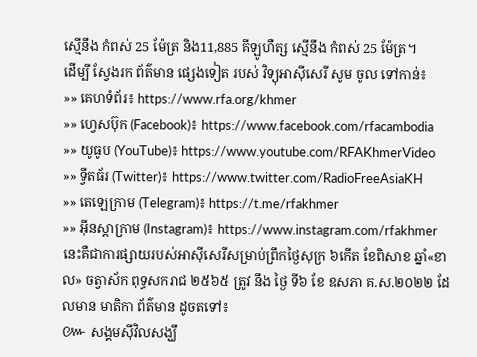ស្មើនឹង កំពស់ 25 ម៉ែត្រ និង11,885 គីឡូហឺត្ស ស្មើនឹង កំពស់ 25 ម៉ែត្រ។
ដើម្បី ស្វែងរក ព័ត៌មាន ផ្សេងទៀត របស់ វិទ្យុអាស៊ីសេរី សូម ចូល ទៅកាន់៖
»» គេហទំព័រ៖ https://www.rfa.org/khmer
»» ហ្វេសប៊ុក (Facebook)៖ https://www.facebook.com/rfacambodia
»» យូធូប (YouTube)៖ https://www.youtube.com/RFAKhmerVideo
»» ទ្វីតធ័រ (Twitter)៖ https://www.twitter.com/RadioFreeAsiaKH
»» តេឡេក្រាម (Telegram)៖ https://t.me/rfakhmer
»» អ៊ីនស្តាក្រាម (Instagram)៖ https://www.instagram.com/rfakhmer
នេះគឺជាការផ្សាយរបស់អាស៊ីសេរីសម្រាប់ព្រឹកថ្ងៃសុក្រ ៦កើត ខែពិសាខ ឆ្នាំ«ខាល» ចត្វាស័ក ពុទ្ធសករាជ ២៥៦៥ ត្រូវ នឹង ថ្ងៃ ទី៦ ខែ ឧសភា គ.ស.២០២២ ដែលមាន មាតិកា ព័ត៌មាន ដូចតទៅ៖
៚ សង្គមស៊ីវិលសង្ឃឹ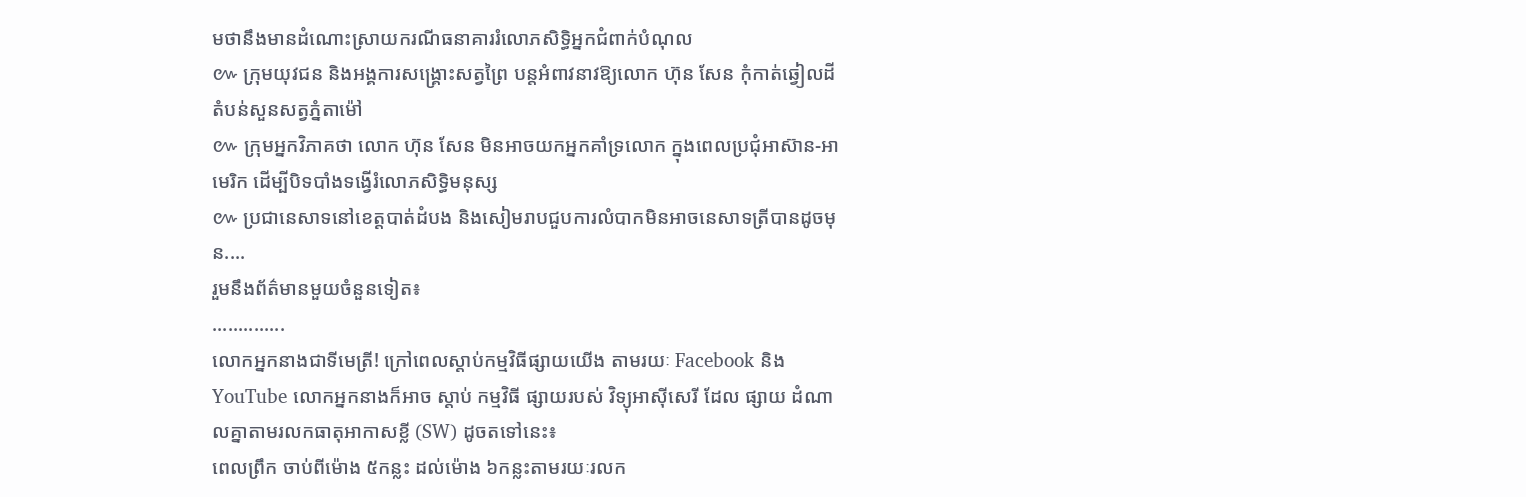មថានឹងមានដំណោះស្រាយករណីធនាគាររំលោភសិទ្ធិអ្នកជំពាក់បំណុល
៚ ក្រុមយុវជន និងអង្គការសង្គ្រោះសត្វព្រៃ បន្តអំពាវនាវឱ្យលោក ហ៊ុន សែន កុំកាត់ឆ្វៀលដីតំបន់សួនសត្វភ្នំតាម៉ៅ
៚ ក្រុមអ្នកវិភាគថា លោក ហ៊ុន សែន មិនអាចយកអ្នកគាំទ្រលោក ក្នុងពេលប្រជុំអាស៊ាន-អាមេរិក ដើម្បីបិទបាំងទង្វើរំលោភសិទ្ធិមនុស្ស
៚ ប្រជានេសាទនៅខេត្តបាត់ដំបង និងសៀមរាបជួបការលំបាកមិនអាចនេសាទត្រីបានដូចមុន....
រួមនឹងព័ត៌មានមួយចំនួនទៀត៖
..............
លោកអ្នកនាងជាទីមេត្រី! ក្រៅពេលស្តាប់កម្មវិធីផ្សាយយើង តាមរយៈ Facebook និង YouTube លោកអ្នកនាងក៏អាច ស្តាប់ កម្មវិធី ផ្សាយរបស់ វិទ្យុអាស៊ីសេរី ដែល ផ្សាយ ដំណាលគ្នាតាមរលកធាតុអាកាសខ្លី (SW) ដូចតទៅនេះ៖
ពេលព្រឹក ចាប់ពីម៉ោង ៥កន្លះ ដល់ម៉ោង ៦កន្លះតាមរយៈរលក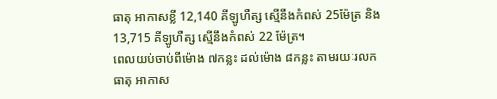ធាតុ អាកាសខ្លី 12,140 គីឡូហឺត្ស ស្មើនឹងកំពស់ 25ម៉ែត្រ និង13,715 គីឡូហឺត្ស ស្មើនឹងកំពស់ 22 ម៉ែត្រ។
ពេលយប់ចាប់ពីម៉ោង ៧កន្លះ ដល់ម៉ោង ៨កន្លះ តាមរយៈរលកធាតុ អាកាស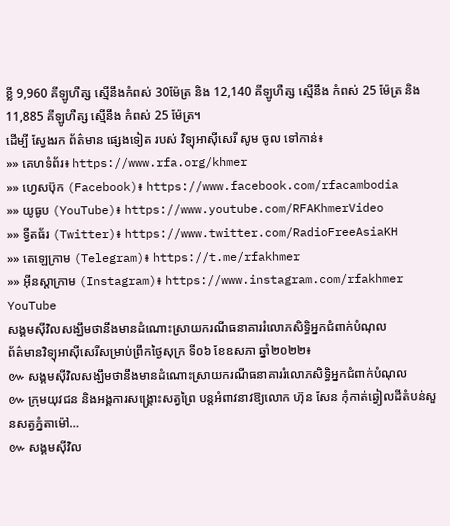ខ្លី 9,960 គីឡូហឺត្ស ស្មើនឹងកំពស់ 30ម៉ែត្រ និង 12,140 គីឡូហឺត្ស ស្មើនឹង កំពស់ 25 ម៉ែត្រ និង11,885 គីឡូហឺត្ស ស្មើនឹង កំពស់ 25 ម៉ែត្រ។
ដើម្បី ស្វែងរក ព័ត៌មាន ផ្សេងទៀត របស់ វិទ្យុអាស៊ីសេរី សូម ចូល ទៅកាន់៖
»» គេហទំព័រ៖ https://www.rfa.org/khmer
»» ហ្វេសប៊ុក (Facebook)៖ https://www.facebook.com/rfacambodia
»» យូធូប (YouTube)៖ https://www.youtube.com/RFAKhmerVideo
»» ទ្វីតធ័រ (Twitter)៖ https://www.twitter.com/RadioFreeAsiaKH
»» តេឡេក្រាម (Telegram)៖ https://t.me/rfakhmer
»» អ៊ីនស្តាក្រាម (Instagram)៖ https://www.instagram.com/rfakhmer
YouTube
សង្គមស៊ីវិលសង្ឃឹមថានឹងមានដំណោះស្រាយករណីធនាគាររំលោភសិទ្ធិអ្នកជំពាក់បំណុល
ព័ត៌មានវិទ្យុអាស៊ីសេរីសម្រាប់ព្រឹកថ្ងៃសុក្រ ទី០៦ ខែឧសភា ឆ្នាំ២០២២៖
៚ សង្គមស៊ីវិលសង្ឃឹមថានឹងមានដំណោះស្រាយករណីធនាគាររំលោភសិទ្ធិអ្នកជំពាក់បំណុល
៚ ក្រុមយុវជន និងអង្គការសង្គ្រោះសត្វព្រៃ បន្តអំពាវនាវឱ្យលោក ហ៊ុន សែន កុំកាត់ឆ្វៀលដីតំបន់សួនសត្វភ្នំតាម៉ៅ…
៚ សង្គមស៊ីវិល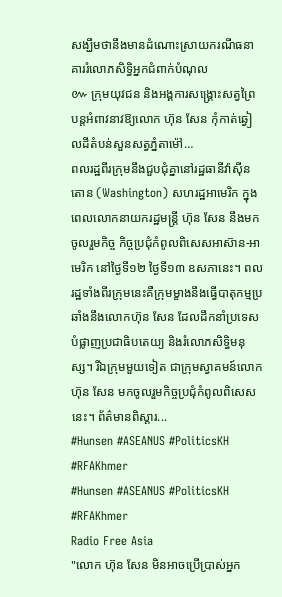សង្ឃឹមថានឹងមានដំណោះស្រាយករណីធនាគាររំលោភសិទ្ធិអ្នកជំពាក់បំណុល
៚ ក្រុមយុវជន និងអង្គការសង្គ្រោះសត្វព្រៃ បន្តអំពាវនាវឱ្យលោក ហ៊ុន សែន កុំកាត់ឆ្វៀលដីតំបន់សួនសត្វភ្នំតាម៉ៅ…
ពលរដ្ឋពីរក្រុមនឹងជួបជុំគ្នានៅរដ្ឋធានីវ៉ាស៊ីនតោន (Washington) សហរដ្ឋអាមេរិក ក្នុងពេលលោកនាយករដ្ឋមន្ត្រី ហ៊ុន សែន នឹងមកចូលរួមកិច្ច កិច្ចប្រជុំកំពូលពិសេសអាស៊ាន-អាមេរិក នៅថ្ងៃទី១២ ថ្ងៃទី១៣ ឧសភានេះ។ ពលរដ្ឋទាំងពីរក្រុមនេះគឺក្រុមម្ខាងនឹងធ្វើបាតុកម្មប្រឆាំងនឹងលោកហ៊ុន សែន ដែលដឹកនាំប្រទេសបំផ្លាញប្រជាធិបតេយ្យ និងរំលោភសិទ្ធិមនុស្ស។ រីឯក្រុមមួយទៀត ជាក្រុមស្វាគមន៍លោក ហ៊ុន សែន មកចូលរួមកិច្ចប្រជុំកំពូលពិសេសនេះ។ ព័ត៌មានពិស្ដារ...
#Hunsen #ASEANUS #PoliticsKH #RFAKhmer
#Hunsen #ASEANUS #PoliticsKH #RFAKhmer
Radio Free Asia
"លោក ហ៊ុន សែន មិនអាចប្រើប្រាស់អ្នក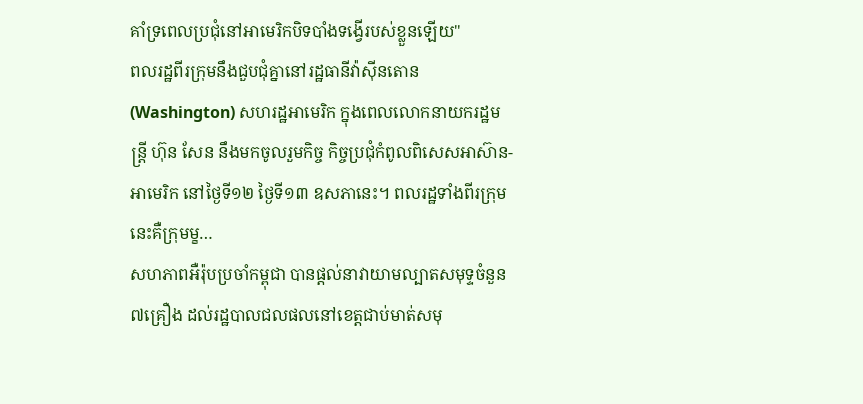គាំទ្រពេលប្រជុំនៅអាមេរិកបិទបាំងទង្វើរបស់ខ្លួនឡើយ"
ពលរដ្ឋពីរក្រុមនឹងជួបជុំគ្នានៅរដ្ឋធានីវ៉ាស៊ីនតោន (Washington) សហរដ្ឋអាមេរិក ក្នុងពេលលោកនាយករដ្ឋមន្ត្រី ហ៊ុន សែន នឹងមកចូលរួមកិច្ច កិច្ចប្រជុំកំពូលពិសេសអាស៊ាន-អាមេរិក នៅថ្ងៃទី១២ ថ្ងៃទី១៣ ឧសភានេះ។ ពលរដ្ឋទាំងពីរក្រុមនេះគឺក្រុមម្ខ…
សហភាពអឺរ៉ុបប្រចាំកម្ពុជា បានផ្តល់នាវាយាមល្បាតសមុទ្ទចំនួន ៧គ្រឿង ដល់រដ្ឋបាលជលផលនៅខេត្តជាប់មាត់សមុ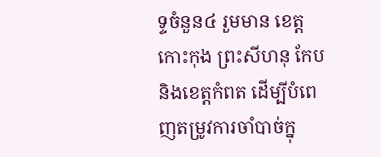ទ្ទចំនួន៤ រួមមាន ខេត្តកោះកុង ព្រះសីហនុ កែប និងខេត្តកំពត ដើម្បីបំពេញតម្រូវការចាំបាច់ក្នុ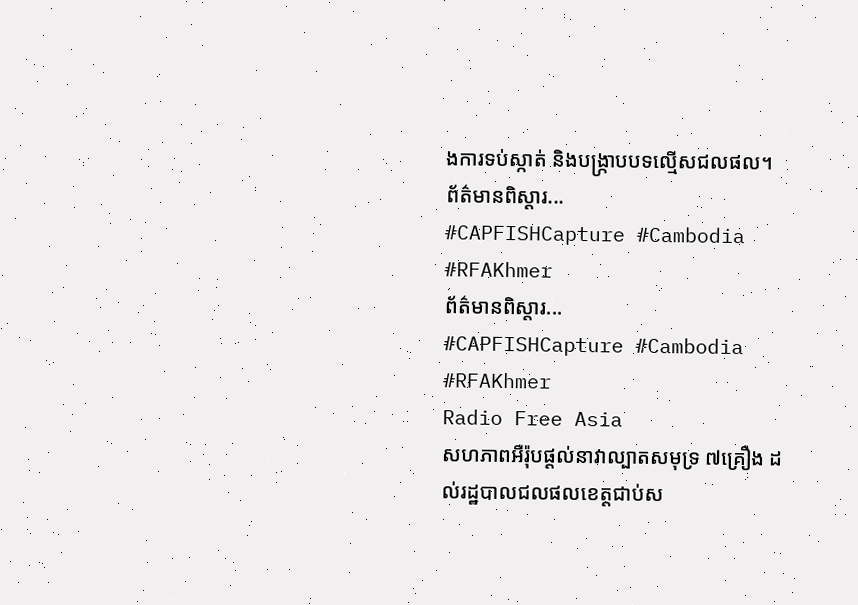ងការទប់ស្កាត់ និងបង្ក្រាបបទល្មើសជលផល។
ព័ត៌មានពិស្ដារ...
#CAPFISHCapture #Cambodia #RFAKhmer
ព័ត៌មានពិស្ដារ...
#CAPFISHCapture #Cambodia #RFAKhmer
Radio Free Asia
សហភាពអឺរ៉ុបផ្តល់នាវាល្បាតសមុទ្រ ៧គ្រឿង ដល់រដ្ឋបាលជលផលខេត្តជាប់ស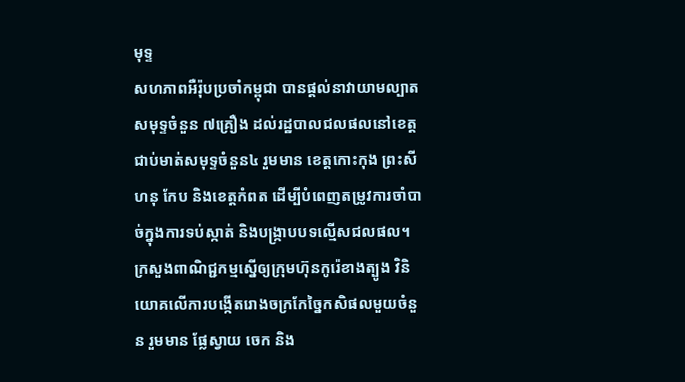មុទ្ទ
សហភាពអឺរ៉ុបប្រចាំកម្ពុជា បានផ្តល់នាវាយាមល្បាតសមុទ្ទចំនួន ៧គ្រឿង ដល់រដ្ឋបាលជលផលនៅខេត្តជាប់មាត់សមុទ្ទចំនួន៤ រួមមាន ខេត្តកោះកុង ព្រះសីហនុ កែប និងខេត្តកំពត ដើម្បីបំពេញតម្រូវការចាំបាច់ក្នុងការទប់ស្កាត់ និងបង្ក្រាបបទល្មើសជលផល។
ក្រសួងពាណិជ្ជកម្មស្នើឲ្យក្រុមហ៊ុនកូរ៉េខាងត្បូង វិនិយោគលើការបង្កើតរោងចក្រកែច្នៃកសិផលមួយចំនួន រួមមាន ផ្លែស្វាយ ចេក និង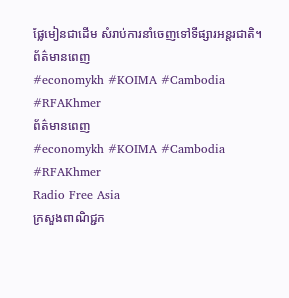ផ្លែមៀនជាដើម សំរាប់ការនាំចេញទៅទីផ្សារអន្តរជាតិ។
ព័ត៌មានពេញ
#economykh #KOIMA #Cambodia #RFAKhmer
ព័ត៌មានពេញ
#economykh #KOIMA #Cambodia #RFAKhmer
Radio Free Asia
ក្រសួងពាណិជ្ជក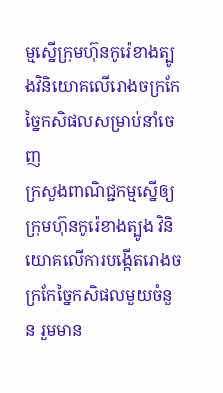ម្មស្នើក្រុមហ៊ុនកូរ៉េខាងត្បូងវិនិយោគលើរោងចក្រកែច្នៃកសិផលសម្រាប់នាំចេញ
ក្រសួងពាណិជ្ជកម្មស្នើឲ្យក្រុមហ៊ុនកូរ៉េខាងត្បូង វិនិយោគលើការបង្កើតរោងចក្រកែច្នៃកសិផលមួយចំនួន រួមមាន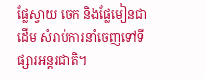ផ្លែស្វាយ ចេក និងផ្លែមៀនជាដើម សំរាប់ការនាំចេញទៅទីផ្សារអន្តរជាតិ។